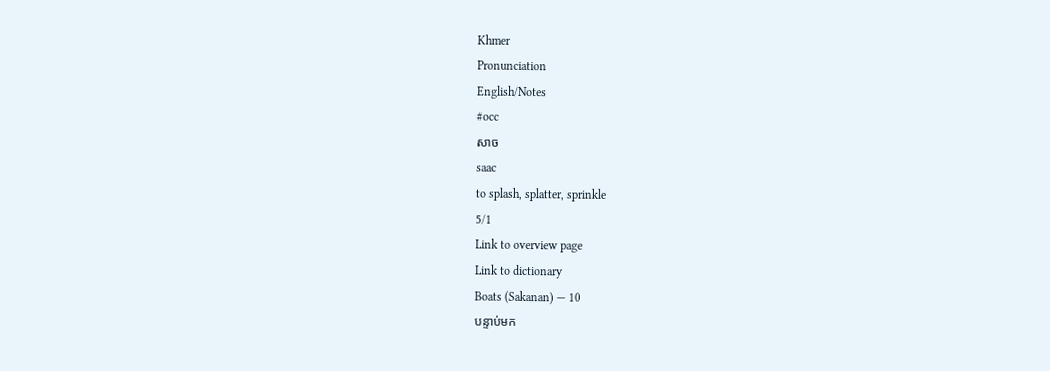Khmer
Pronunciation
English/Notes
#occ
សាច
saac
to splash, splatter, sprinkle
5/1
Link to overview page
Link to dictionary
Boats (Sakanan) — 10
បន្ទាប់មក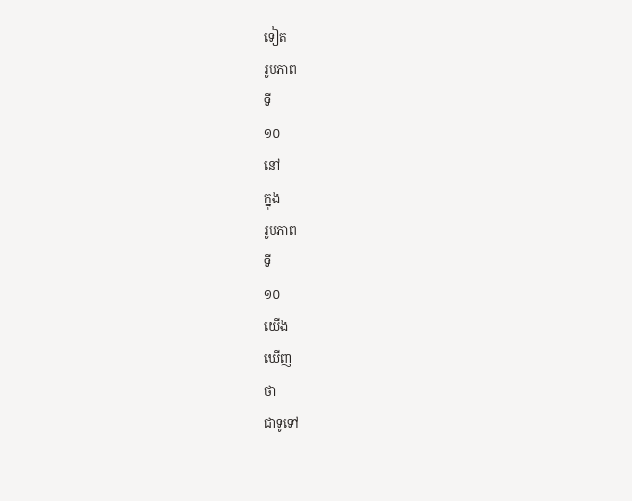ទៀត
រូបភាព
ទី
១០
នៅ
ក្នុង
រូបភាព
ទី
១០
យើង
ឃើញ
ថា
ជាទូទៅ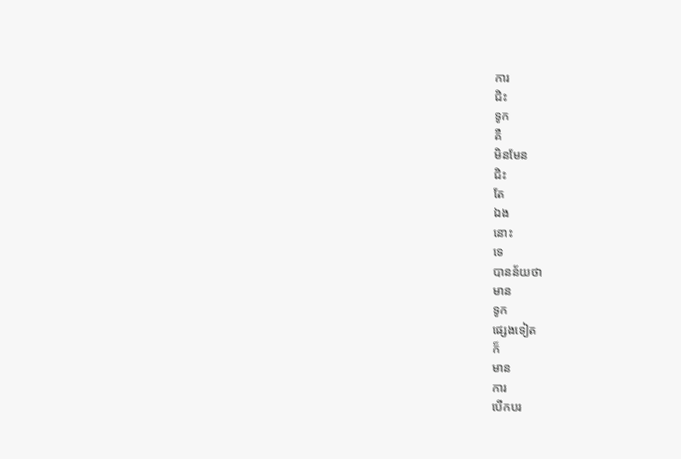ការ
ជិះ
ទូក
គឺ
មិនមែន
ជិះ
តែ
ឯង
នោះ
ទេ
បានន័យថា
មាន
ទូក
ផ្សេងទៀត
ក៏
មាន
ការ
បើកបរ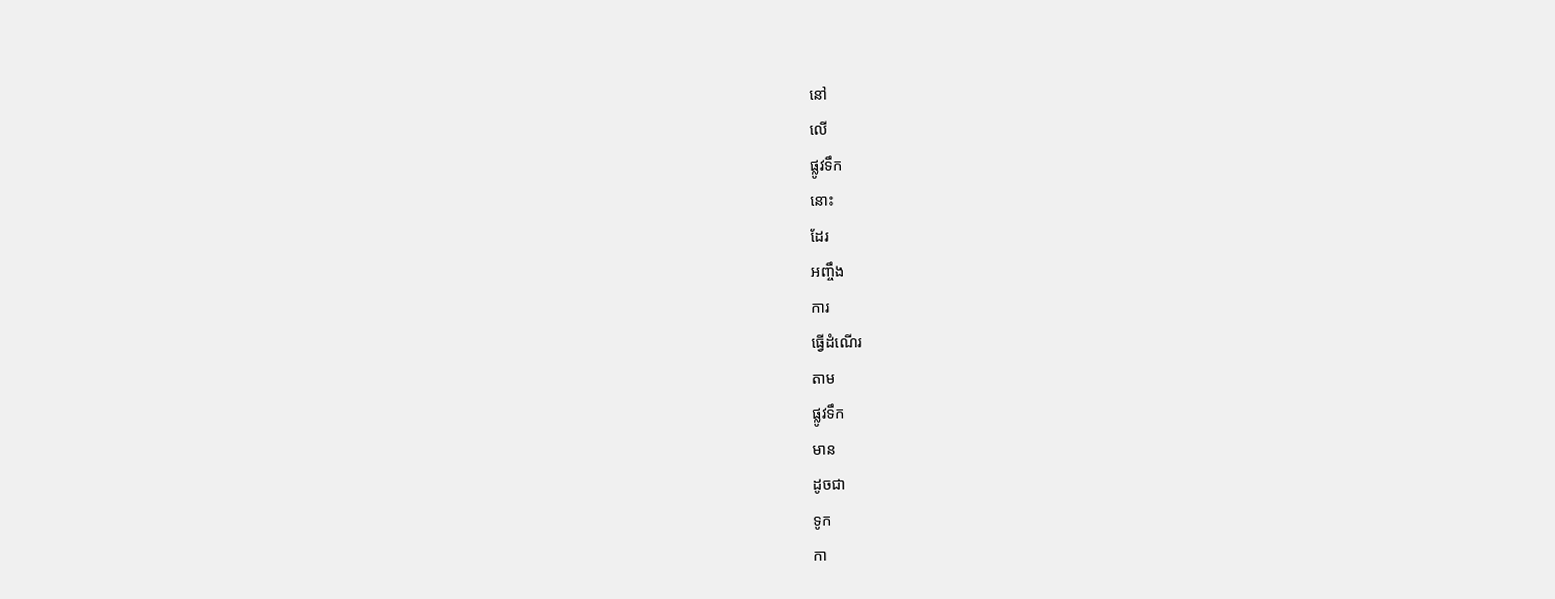នៅ
លើ
ផ្លូវទឹក
នោះ
ដែរ
អញ្ចឹង
ការ
ធ្វើដំណើរ
តាម
ផ្លូវទឹក
មាន
ដូចជា
ទូក
កា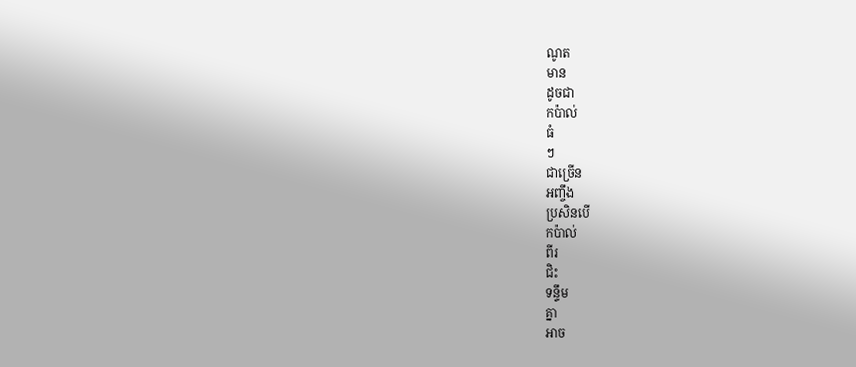ណូត
មាន
ដូចជា
កប៉ាល់
ធំ
ៗ
ជាច្រើន
អញ្ចឹង
ប្រសិនបើ
កប៉ាល់
ពីរ
ជិះ
ទន្ទឹម
គ្នា
អាច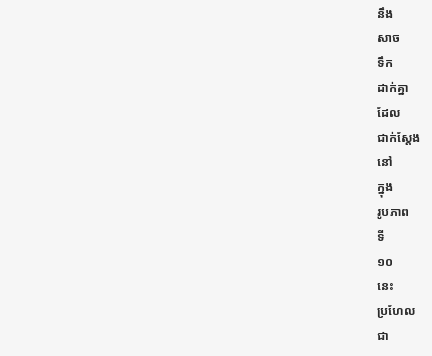នឹង
សាច
ទឹក
ដាក់គ្នា
ដែល
ជាក់ស្ដែង
នៅ
ក្នុង
រូបភាព
ទី
១០
នេះ
ប្រហែល
ជា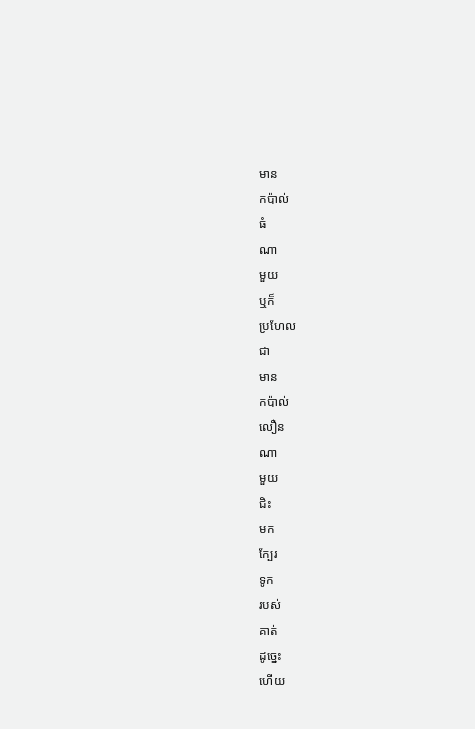មាន
កប៉ាល់
ធំ
ណា
មួយ
ឬក៏
ប្រហែល
ជា
មាន
កប៉ាល់
លឿន
ណា
មួយ
ជិះ
មក
ក្បែរ
ទូក
របស់
គាត់
ដូច្នេះ
ហើយ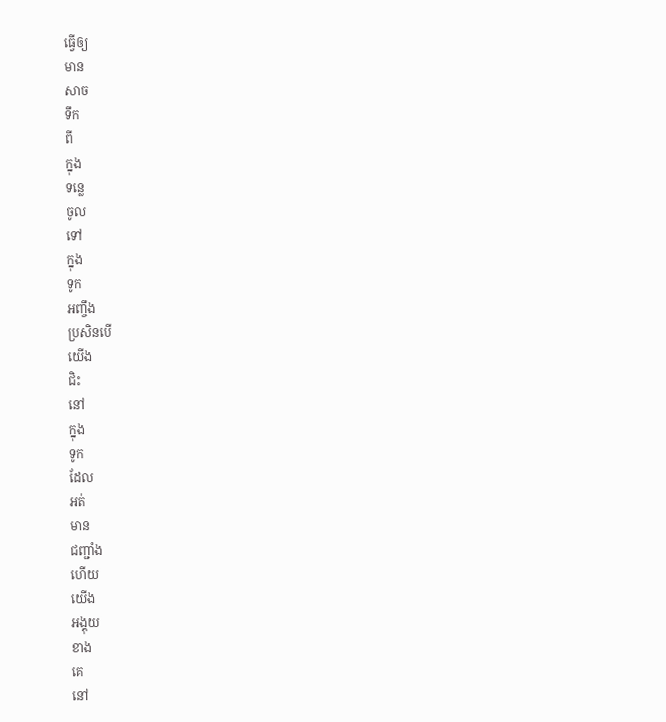ធ្វើឲ្យ
មាន
សាច
ទឹក
ពី
ក្នុង
ទន្លេ
ចូល
ទៅ
ក្នុង
ទូក
អញ្ចឹង
ប្រសិនបើ
យើង
ជិះ
នៅ
ក្នុង
ទូក
ដែល
អត់
មាន
ជញ្ជាំង
ហើយ
យើង
អង្គុយ
ខាង
គេ
នៅ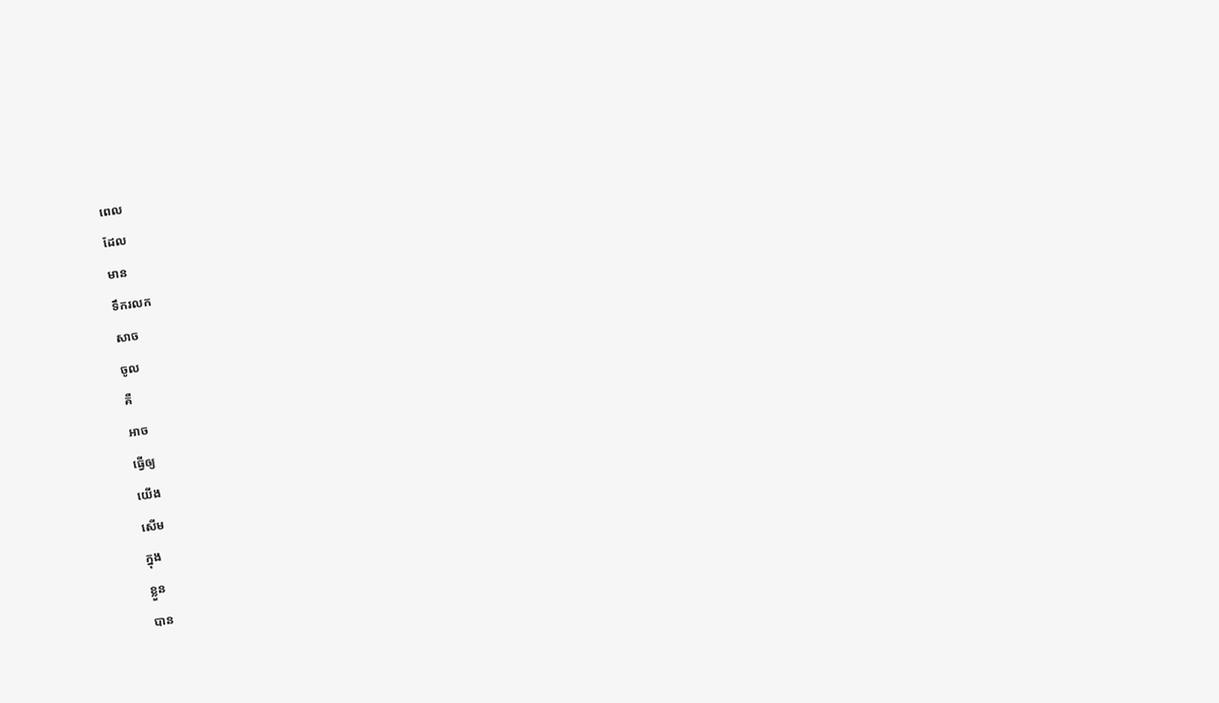ពេល
ដែល
មាន
ទឹករលក
សាច
ចូល
គឺ
អាច
ធ្វើឲ្យ
យើង
សើម
ក្នុង
ខ្លួន
បាន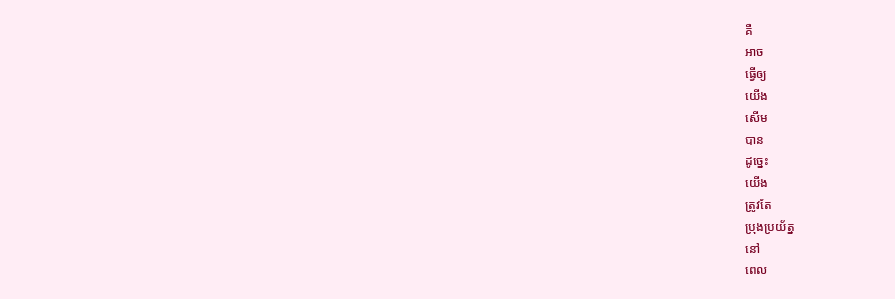គឺ
អាច
ធ្វើឲ្យ
យើង
សើម
បាន
ដូច្នេះ
យើង
ត្រូវតែ
ប្រុងប្រយ័ត្ន
នៅ
ពេល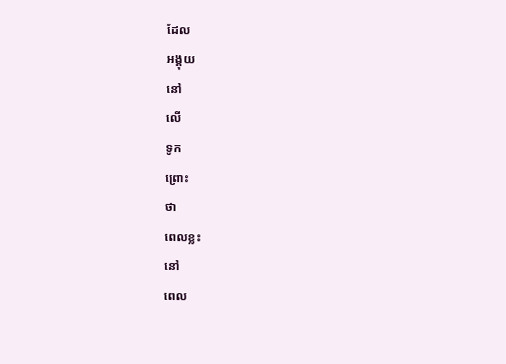ដែល
អង្គុយ
នៅ
លើ
ទូក
ព្រោះ
ថា
ពេលខ្លះ
នៅ
ពេល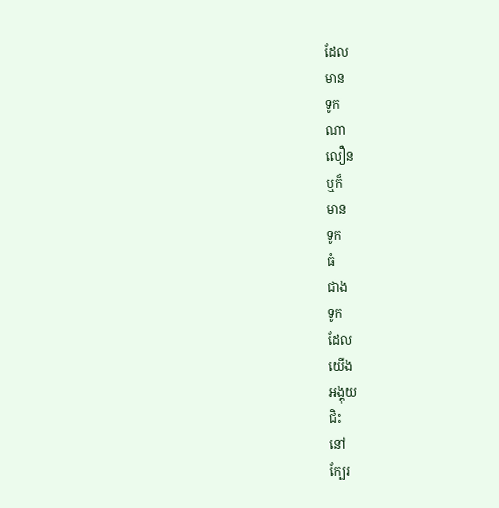ដែល
មាន
ទូក
ណា
លឿន
ឬក៏
មាន
ទូក
ធំ
ជាង
ទូក
ដែល
យើង
អង្គុយ
ជិះ
នៅ
ក្បែរ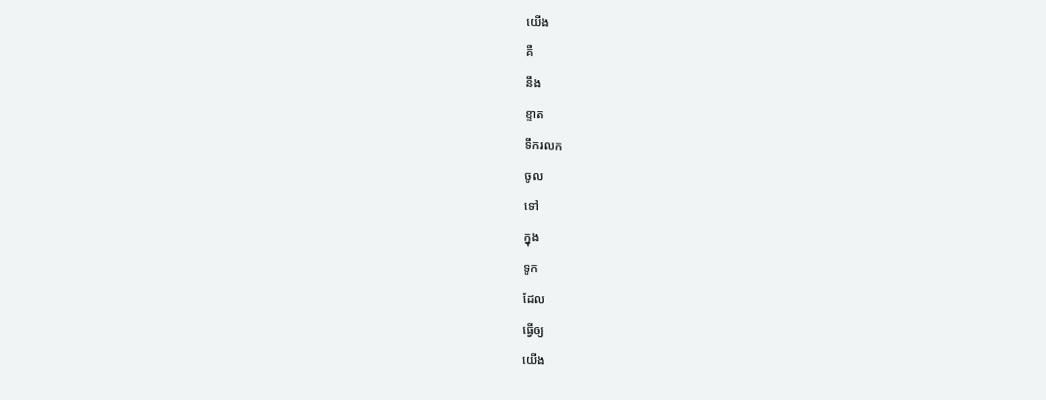យើង
គឺ
នឹង
ខ្ទាត
ទឹករលក
ចូល
ទៅ
ក្នុង
ទូក
ដែល
ធ្វើឲ្យ
យើង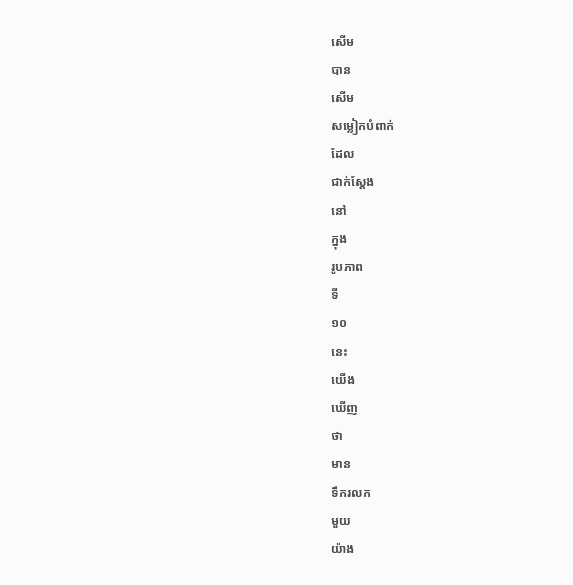សើម
បាន
សើម
សម្លៀកបំពាក់
ដែល
ជាក់ស្ដែង
នៅ
ក្នុង
រូបភាព
ទី
១០
នេះ
យើង
ឃើញ
ថា
មាន
ទឹករលក
មួយ
យ៉ាង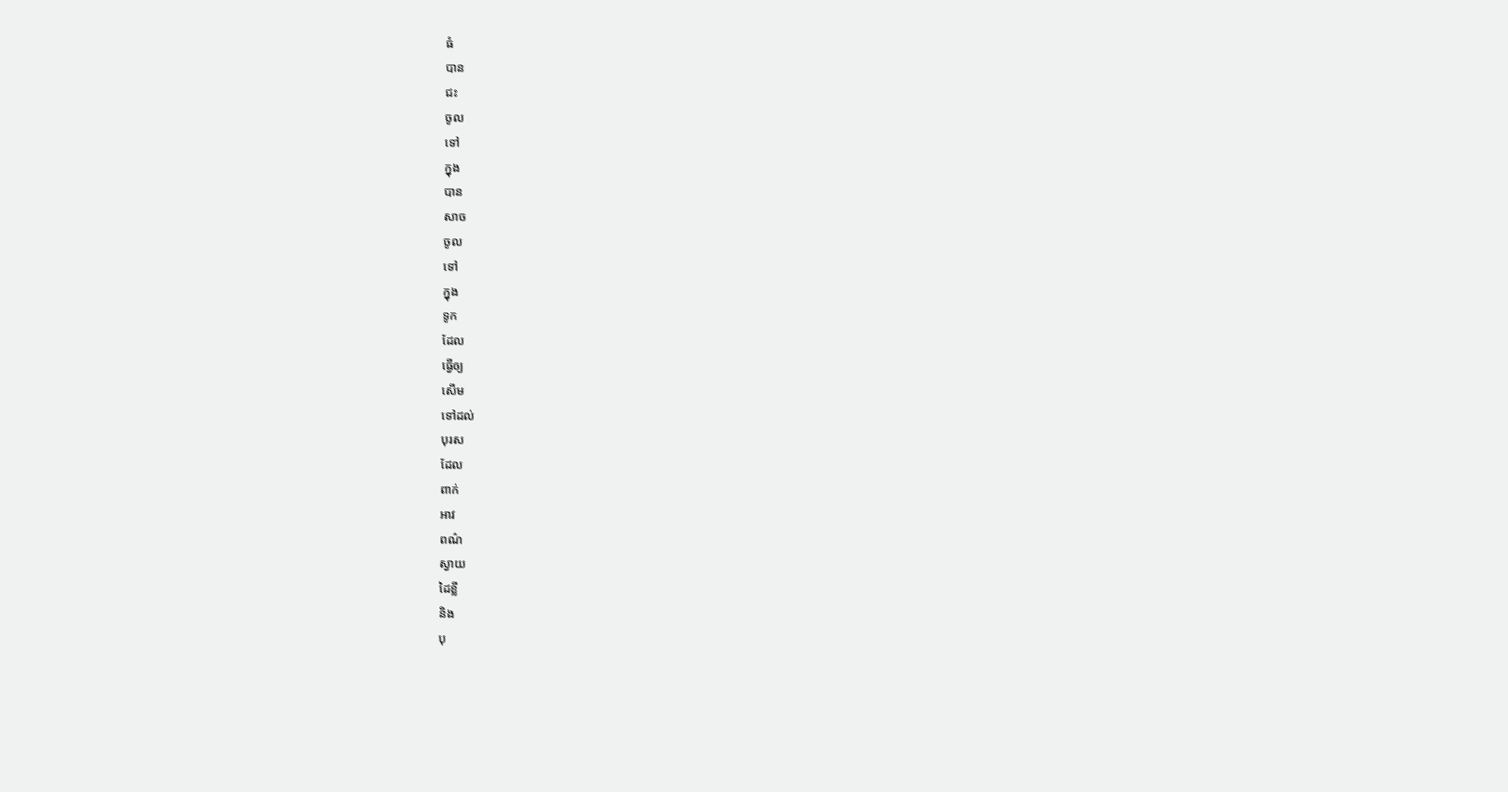ធំ
បាន
ជះ
ចូល
ទៅ
ក្នុង
បាន
សាច
ចូល
ទៅ
ក្នុង
ទូក
ដែល
ធ្វើឲ្យ
សើម
ទៅដល់
បុរស
ដែល
ពាក់
អាវ
ពណ៌
ស្វាយ
ដៃខ្លី
និង
បុ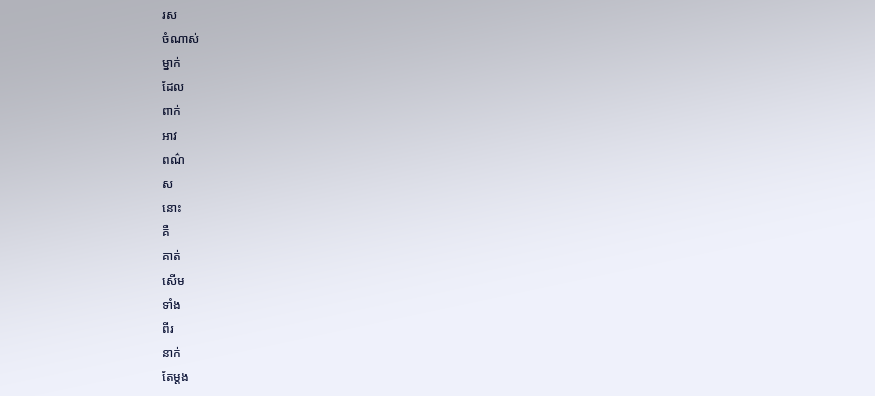រស
ចំណាស់
ម្នាក់
ដែល
ពាក់
អាវ
ពណ៌
ស
នោះ
គឺ
គាត់
សើម
ទាំង
ពីរ
នាក់
តែម្ដង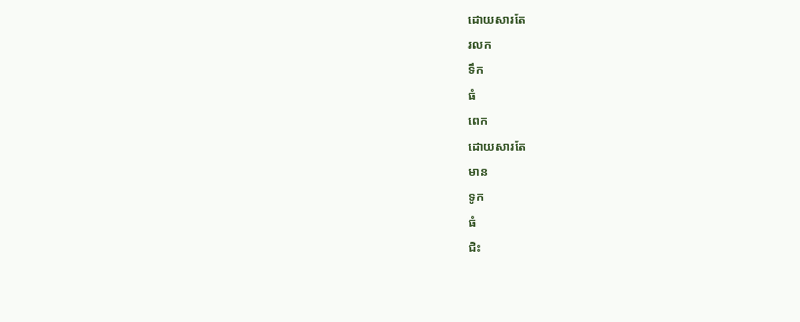ដោយសារតែ
រលក
ទឹក
ធំ
ពេក
ដោយសារតែ
មាន
ទូក
ធំ
ជិះ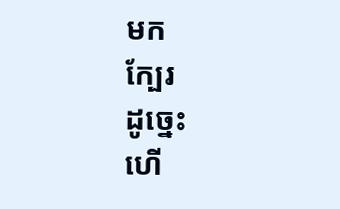មក
ក្បែរ
ដូច្នេះ
ហើ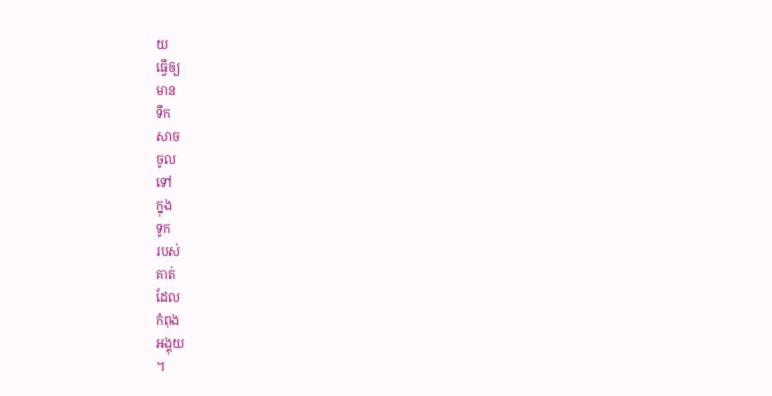យ
ធ្វើឲ្យ
មាន
ទឹក
សាច
ចូល
ទៅ
ក្នុង
ទូក
របស់
គាត់
ដែល
កំពុង
អង្គុយ
។